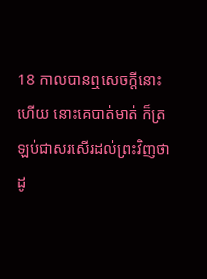18 កាលបានឮសេចក្ដីនោះហើយ នោះគេបាត់មាត់ ក៏ត្រឡប់ជាសរសើរដល់ព្រះវិញថា ដូ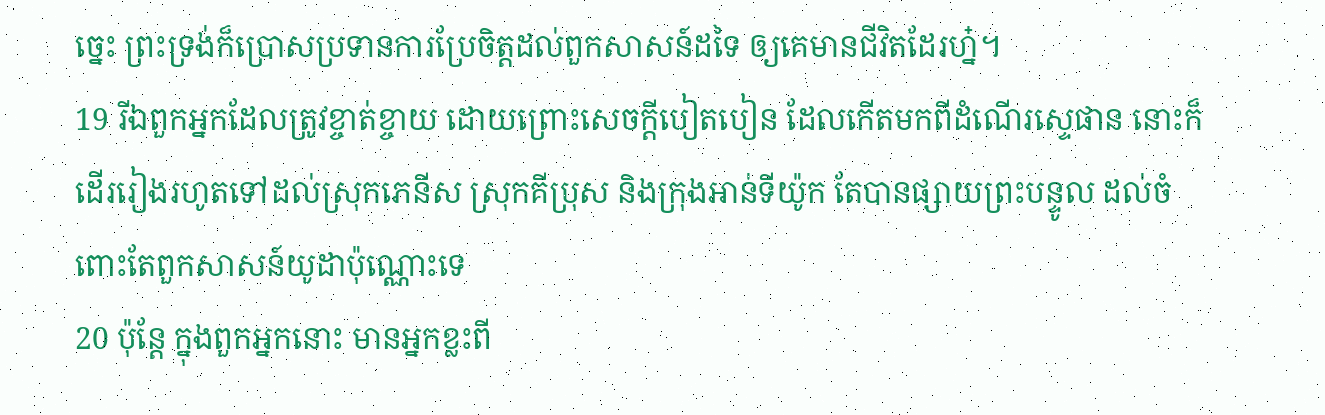ច្នេះ ព្រះទ្រង់ក៏ប្រោសប្រទានការប្រែចិត្តដល់ពួកសាសន៍ដទៃ ឲ្យគេមានជីវិតដែរហ្ន៎។
19 រីឯពួកអ្នកដែលត្រូវខ្ចាត់ខ្ចាយ ដោយព្រោះសេចក្ដីបៀតបៀន ដែលកើតមកពីដំណើរស្ទេផាន នោះក៏ដើររៀងរហូតទៅដល់ស្រុកភេនីស ស្រុកគីប្រុស និងក្រុងអាន់ទីយ៉ូក តែបានផ្សាយព្រះបន្ទូល ដល់ចំពោះតែពួកសាសន៍យូដាប៉ុណ្ណោះទេ
20 ប៉ុន្តែ ក្នុងពួកអ្នកនោះ មានអ្នកខ្លះពី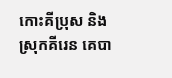កោះគីប្រុស និងស្រុកគីរេន គេបា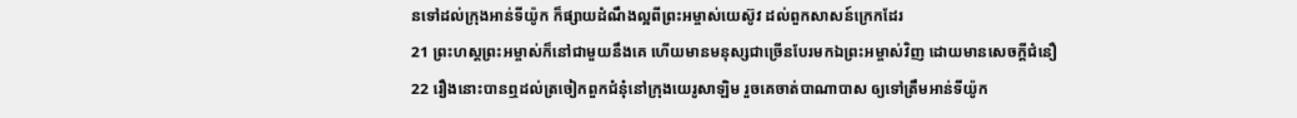នទៅដល់ក្រុងអាន់ទីយ៉ូក ក៏ផ្សាយដំណឹងល្អពីព្រះអម្ចាស់យេស៊ូវ ដល់ពួកសាសន៍ក្រេកដែរ
21 ព្រះហស្តព្រះអម្ចាស់ក៏នៅជាមួយនឹងគេ ហើយមានមនុស្សជាច្រើនបែរមកឯព្រះអម្ចាស់វិញ ដោយមានសេចក្ដីជំនឿ
22 រឿងនោះបានឮដល់ត្រចៀកពួកជំនុំនៅក្រុងយេរូសាឡិម រួចគេចាត់បាណាបាស ឲ្យទៅត្រឹមអាន់ទីយ៉ូក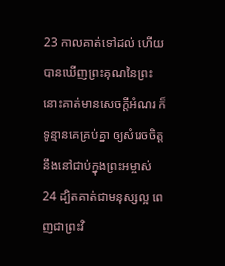23 កាលគាត់ទៅដល់ ហើយបានឃើញព្រះគុណនៃព្រះ នោះគាត់មានសេចក្ដីអំណរ ក៏ទូន្មានគេគ្រប់គ្នា ឲ្យសំរេចចិត្តនឹងនៅជាប់ក្នុងព្រះអម្ចាស់
24 ដ្បិតគាត់ជាមនុស្សល្អ ពេញជាព្រះវិ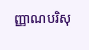ញ្ញាណបរិសុ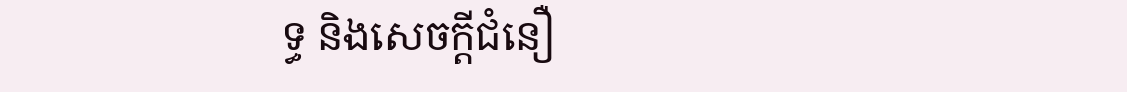ទ្ធ និងសេចក្ដីជំនឿ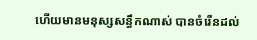ហើយមានមនុស្សសន្ធឹកណាស់ បានចំរើនដល់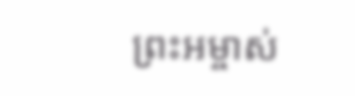ព្រះអម្ចាស់